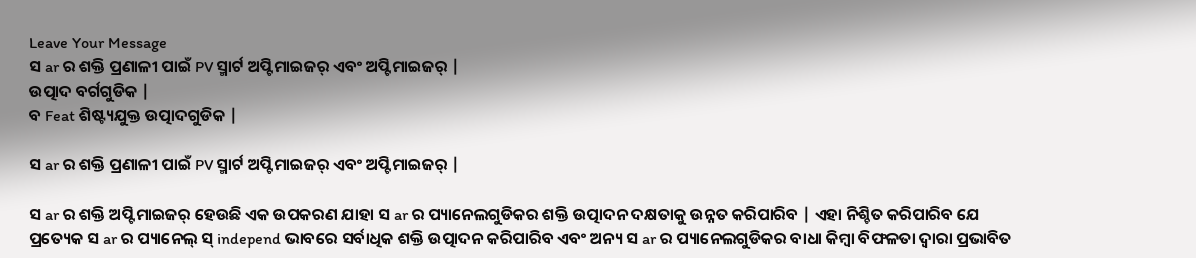Leave Your Message
ସ ar ର ଶକ୍ତି ପ୍ରଣାଳୀ ପାଇଁ PV ସ୍ମାର୍ଟ ଅପ୍ଟିମାଇଜର୍ ଏବଂ ଅପ୍ଟିମାଇଜର୍ |
ଉତ୍ପାଦ ବର୍ଗଗୁଡିକ |
ବ Feat ଶିଷ୍ଟ୍ୟଯୁକ୍ତ ଉତ୍ପାଦଗୁଡିକ |

ସ ar ର ଶକ୍ତି ପ୍ରଣାଳୀ ପାଇଁ PV ସ୍ମାର୍ଟ ଅପ୍ଟିମାଇଜର୍ ଏବଂ ଅପ୍ଟିମାଇଜର୍ |

ସ ar ର ଶକ୍ତି ଅପ୍ଟିମାଇଜର୍ ହେଉଛି ଏକ ଉପକରଣ ଯାହା ସ ar ର ପ୍ୟାନେଲଗୁଡିକର ଶକ୍ତି ଉତ୍ପାଦନ ଦକ୍ଷତାକୁ ଉନ୍ନତ କରିପାରିବ | ଏହା ନିଶ୍ଚିତ କରିପାରିବ ଯେ ପ୍ରତ୍ୟେକ ସ ar ର ପ୍ୟାନେଲ୍ ସ୍ independ ଭାବରେ ସର୍ବାଧିକ ଶକ୍ତି ଉତ୍ପାଦନ କରିପାରିବ ଏବଂ ଅନ୍ୟ ସ ar ର ପ୍ୟାନେଲଗୁଡିକର ବାଧା କିମ୍ବା ବିଫଳତା ଦ୍ୱାରା ପ୍ରଭାବିତ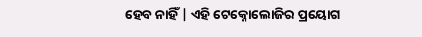ହେବ ନାହିଁ | ଏହି ଟେକ୍ନୋଲୋଜିର ପ୍ରୟୋଗ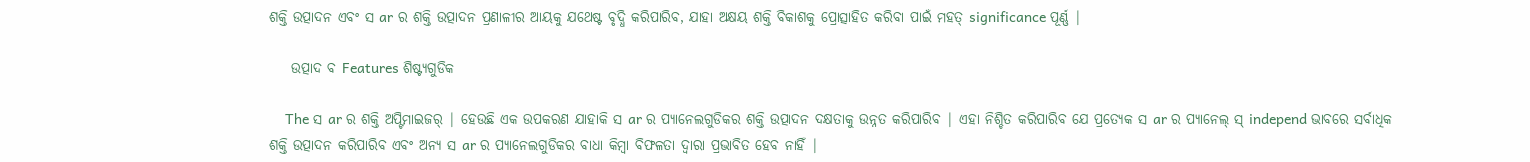ଶକ୍ତି ଉତ୍ପାଦନ ଏବଂ ସ ar ର ଶକ୍ତି ଉତ୍ପାଦନ ପ୍ରଣାଳୀର ଆୟକୁ ଯଥେଷ୍ଟ ବୃଦ୍ଧି କରିପାରିବ, ଯାହା ଅକ୍ଷୟ ଶକ୍ତି ବିକାଶକୁ ପ୍ରୋତ୍ସାହିତ କରିବା ପାଇଁ ମହତ୍ significance ପୂର୍ଣ୍ଣ |

    ଉତ୍ପାଦ ବ Features ଶିଷ୍ଟ୍ୟଗୁଡିକ

    The ସ ar ର ଶକ୍ତି ଅପ୍ଟିମାଇଜର୍ | ହେଉଛି ଏକ ଉପକରଣ ଯାହାକି ସ ar ର ପ୍ୟାନେଲଗୁଡିକର ଶକ୍ତି ଉତ୍ପାଦନ ଦକ୍ଷତାକୁ ଉନ୍ନତ କରିପାରିବ | ଏହା ନିଶ୍ଚିତ କରିପାରିବ ଯେ ପ୍ରତ୍ୟେକ ସ ar ର ପ୍ୟାନେଲ୍ ସ୍ independ ଭାବରେ ସର୍ବାଧିକ ଶକ୍ତି ଉତ୍ପାଦନ କରିପାରିବ ଏବଂ ଅନ୍ୟ ସ ar ର ପ୍ୟାନେଲଗୁଡିକର ବାଧା କିମ୍ବା ବିଫଳତା ଦ୍ୱାରା ପ୍ରଭାବିତ ହେବ ନାହିଁ |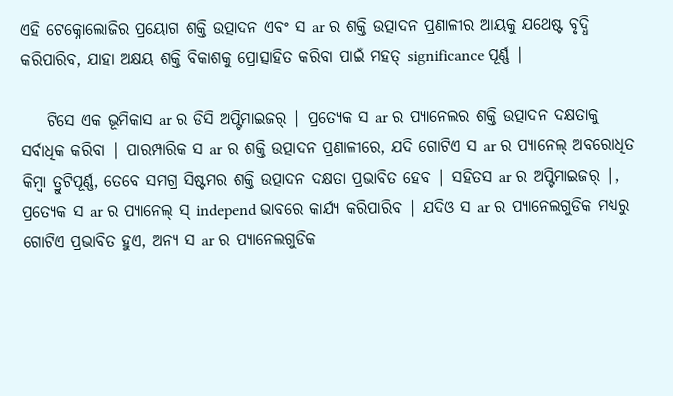ଏହି ଟେକ୍ନୋଲୋଜିର ପ୍ରୟୋଗ ଶକ୍ତି ଉତ୍ପାଦନ ଏବଂ ସ ar ର ଶକ୍ତି ଉତ୍ପାଦନ ପ୍ରଣାଳୀର ଆୟକୁ ଯଥେଷ୍ଟ ବୃଦ୍ଧି କରିପାରିବ, ଯାହା ଅକ୍ଷୟ ଶକ୍ତି ବିକାଶକୁ ପ୍ରୋତ୍ସାହିତ କରିବା ପାଇଁ ମହତ୍ significance ପୂର୍ଣ୍ଣ |

    ଟିସେ ଏକ ଭୂମିକାସ ar ର ଡିସି ଅପ୍ଟିମାଇଜର୍ | ପ୍ରତ୍ୟେକ ସ ar ର ପ୍ୟାନେଲର ଶକ୍ତି ଉତ୍ପାଦନ ଦକ୍ଷତାକୁ ସର୍ବାଧିକ କରିବା | ପାରମ୍ପାରିକ ସ ar ର ଶକ୍ତି ଉତ୍ପାଦନ ପ୍ରଣାଳୀରେ, ଯଦି ଗୋଟିଏ ସ ar ର ପ୍ୟାନେଲ୍ ଅବରୋଧିତ କିମ୍ବା ତ୍ରୁଟିପୂର୍ଣ୍ଣ, ତେବେ ସମଗ୍ର ସିଷ୍ଟମର ଶକ୍ତି ଉତ୍ପାଦନ ଦକ୍ଷତା ପ୍ରଭାବିତ ହେବ | ସହିତସ ar ର ଅପ୍ଟିମାଇଜର୍ |, ପ୍ରତ୍ୟେକ ସ ar ର ପ୍ୟାନେଲ୍ ସ୍ independ ଭାବରେ କାର୍ଯ୍ୟ କରିପାରିବ | ଯଦିଓ ସ ar ର ପ୍ୟାନେଲଗୁଡିକ ମଧ୍ୟରୁ ଗୋଟିଏ ପ୍ରଭାବିତ ହୁଏ, ଅନ୍ୟ ସ ar ର ପ୍ୟାନେଲଗୁଡିକ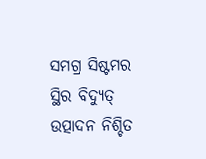ସମଗ୍ର ସିଷ୍ଟମର ସ୍ଥିର ବିଦ୍ୟୁତ୍ ଉତ୍ପାଦନ ନିଶ୍ଚିତ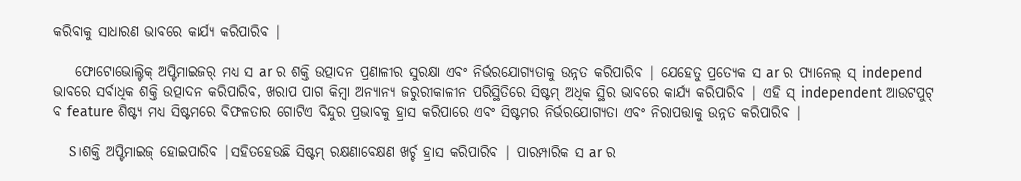କରିବାକୁ ସାଧାରଣ ଭାବରେ କାର୍ଯ୍ୟ କରିପାରିବ |

    ଫୋଟୋଭୋଲ୍ଟିକ୍ ଅପ୍ଟିମାଇଜର୍ ମଧ୍ୟ ସ ar ର ଶକ୍ତି ଉତ୍ପାଦନ ପ୍ରଣାଳୀର ସୁରକ୍ଷା ଏବଂ ନିର୍ଭରଯୋଗ୍ୟତାକୁ ଉନ୍ନତ କରିପାରିବ | ଯେହେତୁ ପ୍ରତ୍ୟେକ ସ ar ର ପ୍ୟାନେଲ୍ ସ୍ independ ଭାବରେ ସର୍ବାଧିକ ଶକ୍ତି ଉତ୍ପାଦନ କରିପାରିବ, ଖରାପ ପାଗ କିମ୍ବା ଅନ୍ୟାନ୍ୟ ଜରୁରୀକାଳୀନ ପରିସ୍ଥିତିରେ ସିଷ୍ଟମ୍ ଅଧିକ ସ୍ଥିର ଭାବରେ କାର୍ଯ୍ୟ କରିପାରିବ | ଏହି ସ୍ independent ଆଉଟପୁଟ୍ ବ feature ଶିଷ୍ଟ୍ୟ ମଧ୍ୟ ସିଷ୍ଟମରେ ବିଫଳତାର ଗୋଟିଏ ବିନ୍ଦୁର ପ୍ରଭାବକୁ ହ୍ରାସ କରିପାରେ ଏବଂ ସିଷ୍ଟମର ନିର୍ଭରଯୋଗ୍ୟତା ଏବଂ ନିରାପତ୍ତାକୁ ଉନ୍ନତ କରିପାରିବ |

    S।ଶକ୍ତି ଅପ୍ଟିମାଇଜ୍ ହୋଇପାରିବ |ସହିତହେଉଛି ସିଷ୍ଟମ୍ ରକ୍ଷଣାବେକ୍ଷଣ ଖର୍ଚ୍ଚ ହ୍ରାସ କରିପାରିବ | ପାରମ୍ପାରିକ ସ ar ର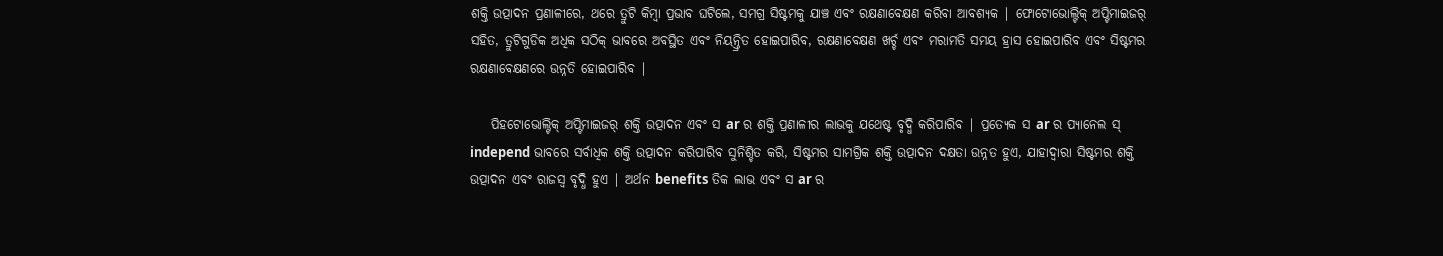ଶକ୍ତି ଉତ୍ପାଦନ ପ୍ରଣାଳୀରେ, ଥରେ ତ୍ରୁଟି କିମ୍ବା ପ୍ରଭାବ ଘଟିଲେ, ସମଗ୍ର ସିଷ୍ଟମକୁ ଯାଞ୍ଚ ଏବଂ ରକ୍ଷଣାବେକ୍ଷଣ କରିବା ଆବଶ୍ୟକ | ଫୋଟୋଭୋଲ୍ଟିକ୍ ଅପ୍ଟିମାଇଜର୍ ସହିତ, ତ୍ରୁଟିଗୁଡିକ ଅଧିକ ସଠିକ୍ ଭାବରେ ଅବସ୍ଥିତ ଏବଂ ନିୟନ୍ତ୍ରିତ ହୋଇପାରିବ, ରକ୍ଷଣାବେକ୍ଷଣ ଖର୍ଚ୍ଚ ଏବଂ ମରାମତି ସମୟ ହ୍ରାସ ହୋଇପାରିବ ଏବଂ ସିଷ୍ଟମର ରକ୍ଷଣାବେକ୍ଷଣରେ ଉନ୍ନତି ହୋଇପାରିବ |

    ପିହଟୋଭୋଲ୍ଟିକ୍ ଅପ୍ଟିମାଇଜର୍ ଶକ୍ତି ଉତ୍ପାଦନ ଏବଂ ସ ar ର ଶକ୍ତି ପ୍ରଣାଳୀର ଲାଭକୁ ଯଥେଷ୍ଟ ବୃଦ୍ଧି କରିପାରିବ | ପ୍ରତ୍ୟେକ ସ ar ର ପ୍ୟାନେଲ ସ୍ independ ଭାବରେ ସର୍ବାଧିକ ଶକ୍ତି ଉତ୍ପାଦନ କରିପାରିବ ସୁନିଶ୍ଚିତ କରି, ସିଷ୍ଟମର ସାମଗ୍ରିକ ଶକ୍ତି ଉତ୍ପାଦନ ଦକ୍ଷତା ଉନ୍ନତ ହୁଏ, ଯାହାଦ୍ୱାରା ସିଷ୍ଟମର ଶକ୍ତି ଉତ୍ପାଦନ ଏବଂ ରାଜସ୍ୱ ବୃଦ୍ଧି ହୁଏ | ଅର୍ଥନ benefits ତିକ ଲାଭ ଏବଂ ସ ar ର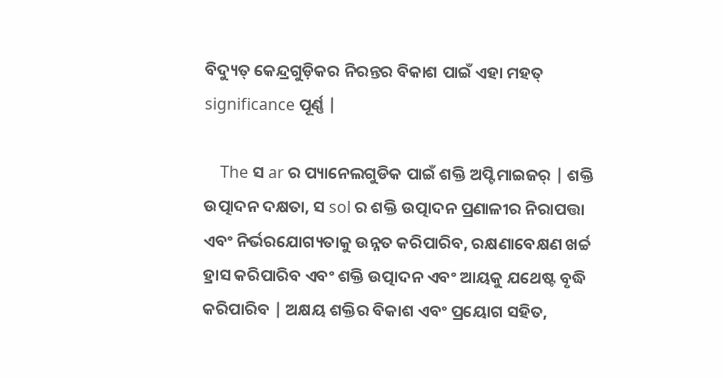ବିଦ୍ୟୁତ୍ କେନ୍ଦ୍ରଗୁଡ଼ିକର ନିରନ୍ତର ବିକାଶ ପାଇଁ ଏହା ମହତ୍ significance ପୂର୍ଣ୍ଣ |

    The ସ ar ର ପ୍ୟାନେଲଗୁଡିକ ପାଇଁ ଶକ୍ତି ଅପ୍ଟିମାଇଜର୍ | ଶକ୍ତି ଉତ୍ପାଦନ ଦକ୍ଷତା, ସ sol ର ଶକ୍ତି ଉତ୍ପାଦନ ପ୍ରଣାଳୀର ନିରାପତ୍ତା ଏବଂ ନିର୍ଭରଯୋଗ୍ୟତାକୁ ଉନ୍ନତ କରିପାରିବ, ରକ୍ଷଣାବେକ୍ଷଣ ଖର୍ଚ୍ଚ ହ୍ରାସ କରିପାରିବ ଏବଂ ଶକ୍ତି ଉତ୍ପାଦନ ଏବଂ ଆୟକୁ ଯଥେଷ୍ଟ ବୃଦ୍ଧି କରିପାରିବ | ଅକ୍ଷୟ ଶକ୍ତିର ବିକାଶ ଏବଂ ପ୍ରୟୋଗ ସହିତ,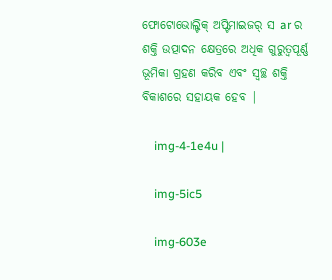ଫୋଟୋଭୋଲ୍ଟିକ୍ ଅପ୍ଟିମାଇଜର୍ ସ ar ର ଶକ୍ତି ଉତ୍ପାଦନ କ୍ଷେତ୍ରରେ ଅଧିକ ଗୁରୁତ୍ୱପୂର୍ଣ୍ଣ ଭୂମିକା ଗ୍ରହଣ କରିବ ଏବଂ ସ୍ୱଚ୍ଛ ଶକ୍ତି ବିକାଶରେ ସହାୟକ ହେବ |

    img-4-1e4u |

    img-5ic5

    img-603e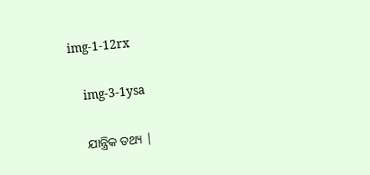img-1-12rx

    img-3-1ysa

    ଯାନ୍ତ୍ରିକ ତଥ୍ୟ |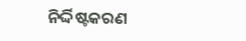ନିର୍ଦ୍ଦିଷ୍ଟକରଣ